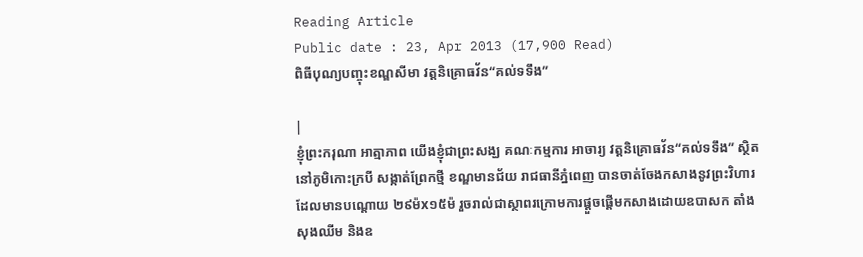Reading Article
Public date : 23, Apr 2013 (17,900 Read)
ពិធីបុណ្យបញ្ចុះខណ្ឌសីមា វត្តនិគ្រោធវ័ន“គល់ទទឹង”

|
ខ្ញុំព្រះករុណា អាត្មាភាព យើងខ្ញុំជាព្រះសង្ឃ គណៈកម្មការ អាចារ្យ វត្តនិគ្រោធវ័ន“គល់ទទឹង” ស្ថិតនៅភូមិកោះក្របី សង្កាត់ព្រែកថ្មី ខណ្ឌមានជ័យ រាជធានីភ្នំពេញ បានចាត់ចែងកសាងនូវព្រះវិហារ ដែលមានបណ្តោយ ២៩ម៉x១៥ម៉ រួចរាល់ជាស្ថាពរក្រោមការផ្តួចផ្តើមកសាងដោយឧបាសក តាំង សុងឈីម និងឧ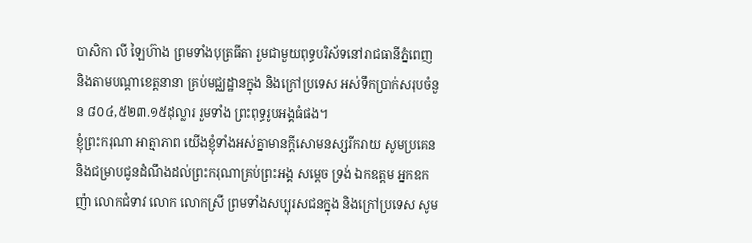បាសិកា លី ឡៃហ៊ាង ព្រមទាំងបុត្រធីតា រួមជាមួយពុទ្ធបរិស័ទនៅរាជធានីភ្នំពេញ និងតាមបណ្តាខេត្តនានា គ្រប់មជ្ឈដ្ឋានក្នុង និងក្រៅប្រទេស អស់ទឹកប្រាក់សរុបចំនួន ៨០៤,៥២៣.១៥ដុល្លារ រួមទាំង ព្រះពុទ្ធរូបអង្គធំផង។
ខ្ញុំព្រះករុណា អាត្មាភាព យើងខ្ញុំទាំងអស់គ្នាមានក្តីសោមនស្សរីករាយ សូមប្រគេន និងជម្រាបជូនដំណឹងដល់ព្រះករុណាគ្រប់ព្រះអង្គ សម្តេច ទ្រង់ ឯកឧត្តម អ្នកឧកញ៉ា លោកជំទាវ លោក លោកស្រី ព្រមទាំងសប្បុរសជនក្នុង និងក្រៅប្រទេស សូម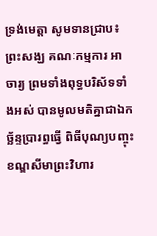ទ្រង់មេត្តា សូមទានជ្រាប៖ ព្រះសង្ឃ គណៈកម្មការ អាចារ្យ ព្រមទាំងពុទ្ធបរិស័ទទាំងអស់ បានមូលមតិគ្នាជាឯកច្ឆ័ន្ទប្រារព្ធធ្វើ ពិធីបុណ្យបញ្ចុះខណ្ឌសីមាព្រះវិហារ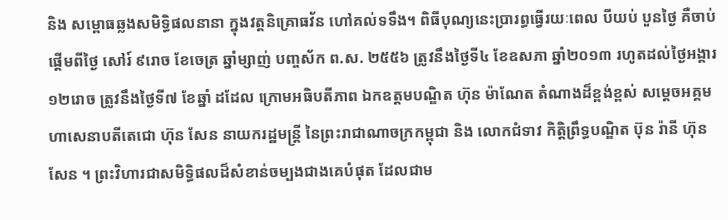និង សម្ពោធឆ្លងសមិទ្ធិផលនានា ក្នុងវត្តនិគ្រោធវ័ន ហៅគល់ទទឹង។ ពិធីបុណ្យនេះប្រារព្ធធ្វើរយៈពេល បីយប់ បួនថ្ងៃ គឺចាប់ផ្តើមពីថ្ងៃ សៅរ៍ ៩រោច ខែចេត្រ ឆ្នាំម្សាញ់ បញ្ចស័ក ព.ស. ២៥៥៦ ត្រូវនឹងថ្ងៃទី៤ ខែឧសភា ឆ្នាំ២០១៣ រហូតដល់ថ្ងៃអង្គារ ១២រោច ត្រូវនឹងថ្ងៃទី៧ ខែឆ្នាំ ដដែល ក្រោមអធិបតីភាព ឯកឧត្តមបណ្ឌិត ហ៊ុន ម៉ាណែត តំណាងដ៏ខ្ពង់ខ្ពស់ សម្តេចអគ្គមហាសេនាបតីតេជោ ហ៊ុន សែន នាយករដ្ឋមន្ត្រី នៃព្រះរាជាណាចក្រកម្ពុជា និង លោកជំទាវ កិត្តិព្រឹទ្ធបណ្ឌិត ប៊ុន រ៉ានី ហ៊ុន សែន ។ ព្រះវិហារជាសមិទ្ធិផលដ៏សំខាន់ចម្បងជាងគេបំផុត ដែលជាម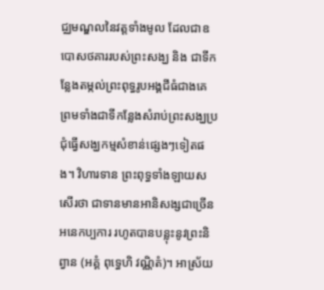ជ្ឈមណ្ឌលនៃវត្តទាំងមូល ដែលជាឧបោសថគាររបស់ព្រះសង្ឃ និង ជាទីកន្លែងតម្កល់ព្រះពុទ្ធរូបអង្គជីធំជាងគេ ព្រមទាំងជាទីកន្លែងសំរាប់ព្រះសង្ឃប្រជុំធ្វើសង្ឃកម្មសំខាន់ផ្សេងៗទៀតផង។ វិហារទាន ព្រះពុទ្ធទាំងឡាយសសើរថា ជាទានមានអានិសង្សជាច្រើនអនេកប្បការ រហូតបានបន្លុះនូវព្រះនិព្វាន (អគ្គំ ពុទ្ធេហិ វណ្ណិតំ)។ អាស្រ័យ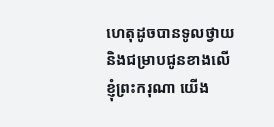ហេតុដូចបានទូលថ្វាយ និងជម្រាបជូនខាងលើ ខ្ញុំព្រះករុណា យើង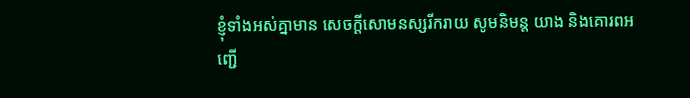ខ្ញុំទាំងអស់គ្នាមាន សេចក្តីសោមនស្សរីករាយ សូមនិមន្ត យាង និងគោរពអញ្ជើ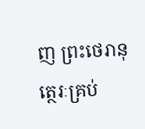ញ ព្រះថេរានុត្ថេរៈគ្រប់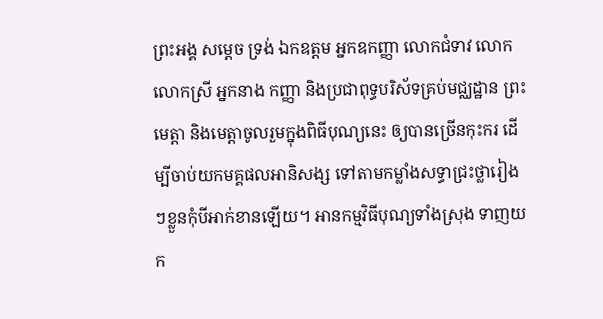ព្រះអង្គ សម្តេច ទ្រង់ ឯកឧត្តម អ្នកឧកញ្ញា លោកជំទាវ លោក លោកស្រី អ្នកនាង កញ្ញា និងប្រជាពុទ្ធបរិស័ទគ្រប់មជ្ឈដ្ឋាន ព្រះមេត្តា និងមេត្តាចូលរួមក្នុងពិធីបុណ្យនេះ ឲ្យបានច្រើនកុះករ ដើម្បីចាប់យកមគ្គផលអានិសង្ស ទៅតាមកម្លាំងសទ្ធាជ្រះថ្លារៀងៗខ្លួនកុំបីអាក់ខានឡើយ។ អានកម្មវិធីបុណ្យទាំងស្រុង ទាញយក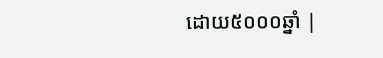ដោយ៥០០០ឆ្នាំ |